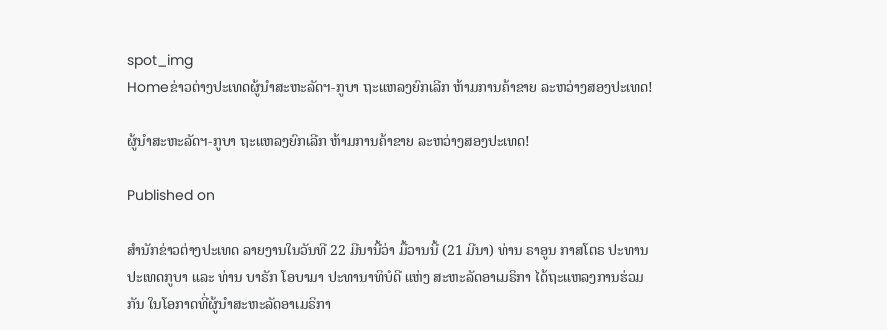spot_img
Homeຂ່າວຕ່າງປະເທດຜູ້ນຳສະຫະລັດຯ-ກູບາ ຖະແຫລງຍົກເລີກ ຫ້າມການຄ້າຂາຍ ລະຫວ່າງສອງປະເທດ!

ຜູ້ນຳສະຫະລັດຯ-ກູບາ ຖະແຫລງຍົກເລີກ ຫ້າມການຄ້າຂາຍ ລະຫວ່າງສອງປະເທດ!

Published on

ສຳນັກຂ່າວຕ່າງປະເທດ ລາຍງານໃນວັນທີ 22 ມີນານີ້ວ່າ ມື້ວານນີ້ (21 ມີນາ) ທ່ານ ຣາອູນ ກາສໂຕຣ ປະທານປະເທດກູບາ ແລະ ທ່ານ ບາຣັກ ໂອບາມາ ປະທານາທິບໍດີ ແຫ່ງ ສະຫະລັດອາເມຣິກາ ໄດ້ຖະແຫລງການຮ່ວມກັນ ໃນໂອກາດທີ່ຜູ້ນຳສະຫະລັດອາເມຣິກາ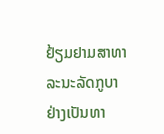ຢ້ຽມຢາມສາທາລະນະລັດກູບາ ຢ່າງເປັນທາ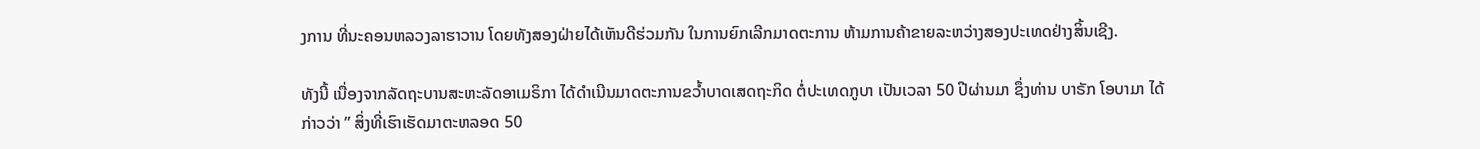ງການ ທີ່ນະຄອນຫລວງລາຮາວານ ໂດຍທັງສອງຝ່າຍໄດ້ເຫັນດີຮ່ວມກັນ ໃນການຍົກເລີກມາດຕະການ ຫ້າມການຄ້າຂາຍລະຫວ່າງສອງປະເທດຢ່າງສິ້ນເຊີງ.

ທັງນີ້ ເນື່ອງຈາກລັດຖະບານສະຫະລັດອາເມຣິກາ ໄດ້ດຳເນີນມາດຕະການຂວ້ຳບາດເສດຖະກິດ ຕໍ່ປະເທດກູບາ ເປັນເວລາ 50 ປີຜ່ານມາ ຊຶ່ງທ່ານ ບາຣັກ ໂອບາມາ ໄດ້ກ່າວວ່າ ” ສິ່ງທີ່ເຮົາເຮັດມາຕະຫລອດ 50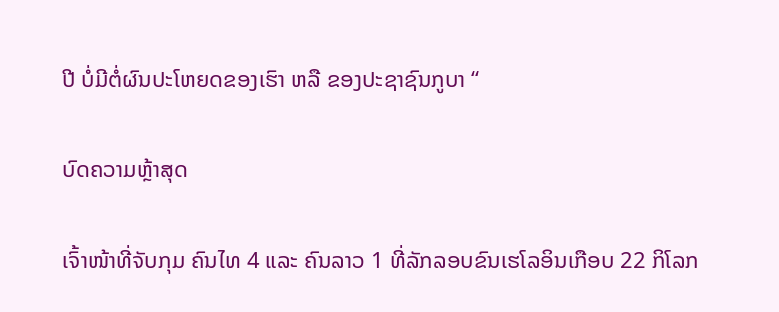ປີ ບໍ່ມີຕໍ່ຜົນປະໂຫຍດຂອງເຮົາ ຫລື ຂອງປະຊາຊົນກູບາ “

ບົດຄວາມຫຼ້າສຸດ

ເຈົ້າໜ້າທີ່ຈັບກຸມ ຄົນໄທ 4 ແລະ ຄົນລາວ 1 ທີ່ລັກລອບຂົນເຮໂລອິນເກືອບ 22 ກິໂລກ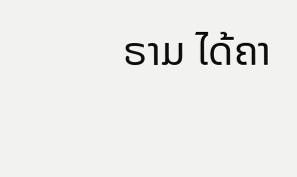ຣາມ ໄດ້ຄາ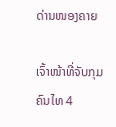ດ່ານໜອງຄາຍ

ເຈົ້າໜ້າທີ່ຈັບກຸມ ຄົນໄທ 4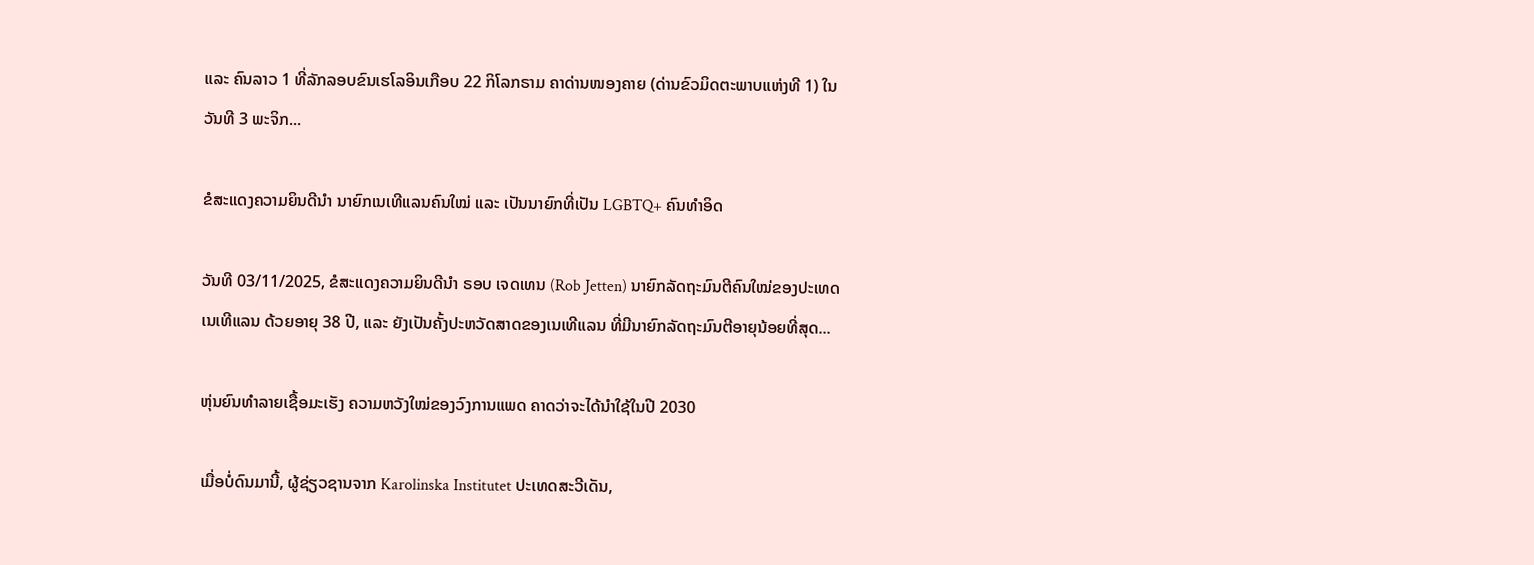ແລະ ຄົນລາວ 1 ທີ່ລັກລອບຂົນເຮໂລອິນເກືອບ 22 ກິໂລກຣາມ ຄາດ່ານໜອງຄາຍ (ດ່ານຂົວມິດຕະພາບແຫ່ງທີ 1) ໃນວັນທີ 3 ພະຈິກ...

ຂໍສະແດງຄວາມຍິນດີນຳ ນາຍົກເນເທີແລນຄົນໃໝ່ ແລະ ເປັນນາຍົກທີ່ເປັນ LGBTQ+ ຄົນທຳອິດ

ວັນທີ 03/11/2025, ຂໍສະແດງຄວາມຍິນດີນຳ ຣອບ ເຈດເທນ (Rob Jetten) ນາຍົກລັດຖະມົນຕີຄົນໃໝ່ຂອງປະເທດເນເທີແລນ ດ້ວຍອາຍຸ 38 ປີ, ແລະ ຍັງເປັນຄັ້ງປະຫວັດສາດຂອງເນເທີແລນ ທີ່ມີນາຍົກລັດຖະມົນຕີອາຍຸນ້ອຍທີ່ສຸດ...

ຫຸ່ນຍົນທຳລາຍເຊື້ອມະເຮັງ ຄວາມຫວັງໃໝ່ຂອງວົງການແພດ ຄາດວ່າຈະໄດ້ນໍາໃຊ້ໃນປີ 2030

ເມື່ອບໍ່ດົນມານີ້, ຜູ້ຊ່ຽວຊານຈາກ Karolinska Institutet ປະເທດສະວີເດັນ,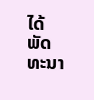ໄດ້ພັດທະນາ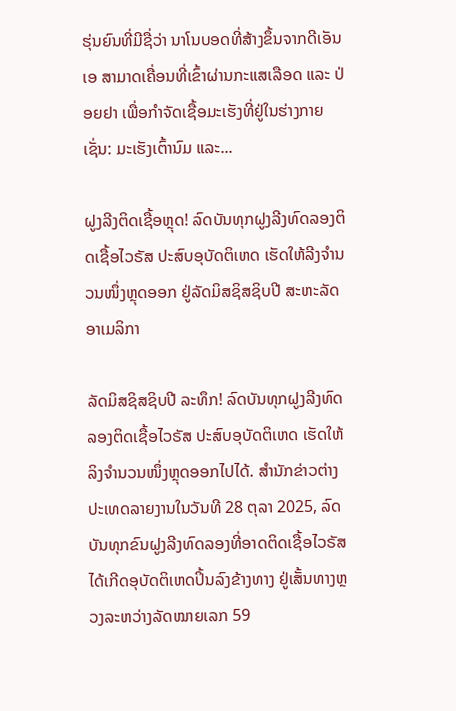ຮຸ່ນຍົນທີ່ມີຊື່ວ່າ ນາໂນບອດທີ່ສ້າງຂຶ້ນຈາກດີເອັນເອ ສາມາດເຄື່ອນທີ່ເຂົ້າຜ່ານກະແສເລືອດ ແລະ ປ່ອຍຢາ ເພື່ອກຳຈັດເຊື້ອມະເຮັງທີ່ຢູ່ໃນຮ່າງກາຍ ເຊັ່ນ: ມະເຮັງເຕົ້ານົມ ແລະ...

ຝູງລີງຕິດເຊື້ອຫຼຸດ! ລົດບັນທຸກຝູງລີງທົດລອງຕິດເຊື້ອໄວຣັສ ປະສົບອຸບັດຕິເຫດ ເຮັດໃຫ້ລີງຈຳນວນໜຶ່ງຫຼຸດອອກ ຢູ່ລັດມິສຊິສຊິບປີ ສະຫະລັດອາເມລິກາ

ລັດມິສຊິສຊິບປີ ລະທຶກ! ລົດບັນທຸກຝູງລີງທົດລອງຕິດເຊື້ອໄວຣັສ ປະສົບອຸບັດຕິເຫດ ເຮັດໃຫ້ລິງຈຳນວນໜຶ່ງຫຼຸດອອກໄປໄດ້. ສຳນັກຂ່າວຕ່າງປະເທດລາຍງານໃນວັນທີ 28 ຕຸລາ 2025, ລົດບັນທຸກຂົນຝູງລີງທົດລອງທີ່ອາດຕິດເຊື້ອໄວຣັສ ໄດ້ເກີດອຸບັດຕິເຫດປິ້ນລົງຂ້າງທາງ ຢູ່ເສັ້ນທາງຫຼວງລະຫວ່າງລັດໝາຍເລກ 59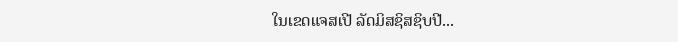ໃນເຂດແຈສເປີ ລັດມິສຊິສຊິບປີ...